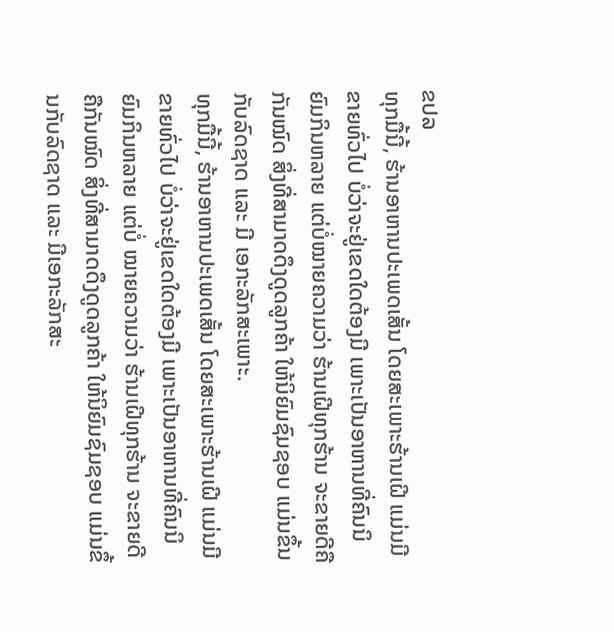ຂປລ
ທຸກມື້ນີ້, ຮ້ານອາຫານປະເພດເສັ້ນ ໂດຍສະເພາະຮ້ານເຝີ ແມ່ນມີຂາຍທົ່ວໄປ ບໍ່ວ່າຈະຢູ່ເຂດໃດຕ້ອງມີ ເພາະເປັນອາຫານທີ່ຄົນນິຍົມກິນຫລາຍ ແຕ່ບໍ່ໝາຍຄວາມວ່າ ຮ້ານເຝີທຸກຮ້ານ ຈະຂາຍດີຄືກັນໝົດ ສິ່ງທີ່ສາມາດດຶງດູດລູກຄ້າ ໃຫ້ນິຍົມຊົມຊອບ ແມ່ນຂຶ້ນກັບລົດຊາດ ແລະ ມີ ເອກະລັກສະເພາະ.
ທຸກມື້ນີ້, ຮ້ານອາຫານປະເພດເສັ້ນ ໂດຍສະເພາະຮ້ານເຝີ ແມ່ນມີຂາຍທົ່ວໄປ ບໍ່ວ່າຈະຢູ່ເຂດໃດຕ້ອງມີ ເພາະເປັນອາຫານທີ່ຄົນນິຍົມກິນຫລາຍ ແຕ່ບໍ່ ໝາຍຄວາມວ່າ ຮ້ານເຝີທຸກຮ້ານ ຈະຂາຍດີຄືກັນໝົດ ສິ່ງທີ່ສາມາດດຶງດູດລູກຄ້າ ໃຫ້ນິຍົມຊົມຊອບ ແມ່ນຂຶ້ນກັບລົດຊາດ ແລະ ມີເອກະລັກສະ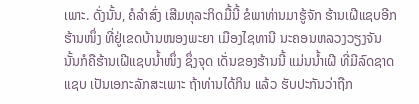ເພາະ. ດັ່ງນັ້ນ, ຄໍລໍາສົ່ງ ເສີມທຸລະກິດມື້ນີ້ ຂໍພາທ່ານມາຮູ້ຈັກ ຮ້ານເຝີແຊບອີກຮ້ານໜຶ່ງ ທີ່ຢູ່ເຂດບ້ານໜອງພະຍາ ເມືອງໄຊທານີ ນະຄອນຫລວງວຽງຈັນ ນັ້ນກໍຄືຮ້ານເຝີແຊບນໍ້າໜຶ່ງ ຊຶ່ງຈຸດ ເດັ່ນຂອງຮ້ານນີ້ ແມ່ນນໍ້າເຝີ ທີ່ມີລົດຊາດແຊບ ເປັນເອກະລັກສະເພາະ ຖ້າທ່ານໄດ້ກິນ ແລ້ວ ຮັບປະກັນວ່າຖືກ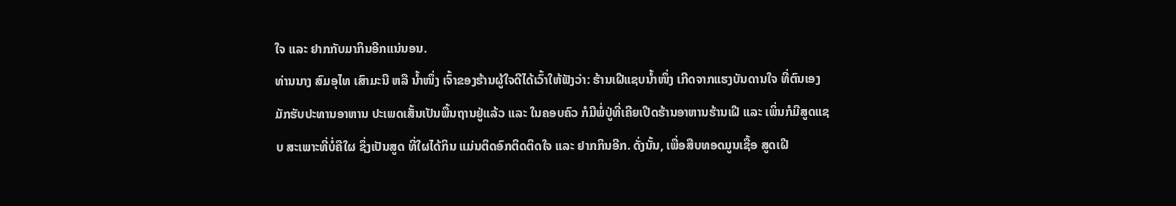ໃຈ ແລະ ຢາກກັບມາກິນອີກແນ່ນອນ.
ທ່ານນາງ ສົມອຸໄທ ເສົາມະນີ ຫລື ນໍ້າໜຶ່ງ ເຈົ້າຂອງຮ້ານຜູ້ໃຈດີໄດ້ເວົ້າໃຫ້ຟັງວ່າ: ຮ້ານເຝີແຊບນໍ້າໜຶ່ງ ເກີດຈາກແຮງບັນດານໃຈ ທີ່ຕົນເອງ ມັກຮັບປະທານອາຫານ ປະເພດເສັ້ນເປັນພື້ນຖານຢູ່ແລ້ວ ແລະ ໃນຄອບຄົວ ກໍມີພໍ່ປູ່ທີ່ເຄີຍເປີດຮ້ານອາຫານຮ້ານເຝີ ແລະ ເພິ່ນກໍມີສູດແຊບ ສະເພາະທີ່ບໍ່ຄືໃຜ ຊຶ່ງເປັນສູດ ທີ່ໃຜໄດ້ກິນ ແມ່ນຕິດອົກຕິດຕິດໃຈ ແລະ ຢາກກິນອີກ. ດັ່ງນັ້ນ, ເພື່ອສືບທອດມູນເຊື້ອ ສູດເຝີ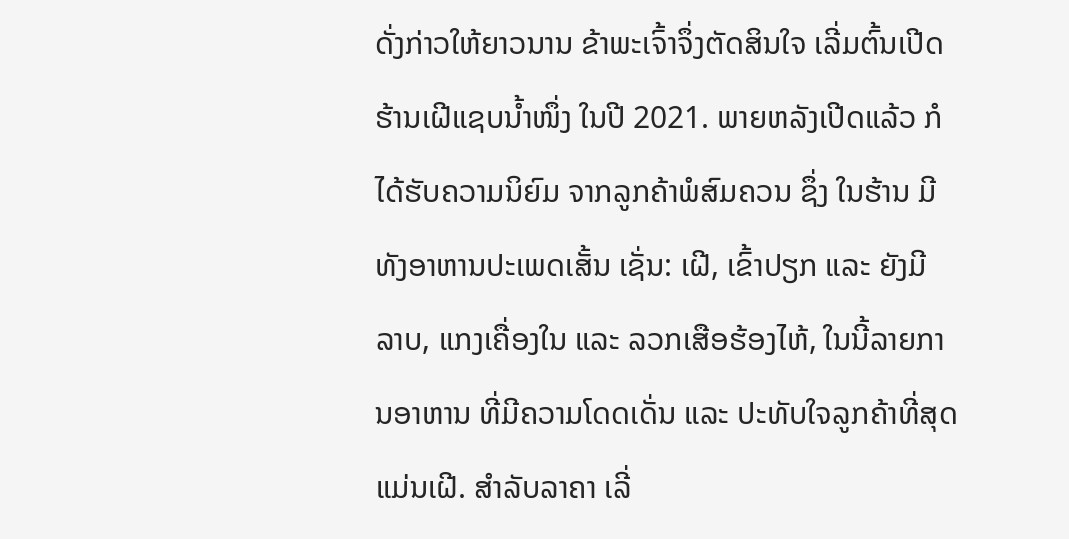ດັ່ງກ່າວໃຫ້ຍາວນານ ຂ້າພະເຈົ້າຈຶ່ງຕັດສິນໃຈ ເລີ່ມຕົ້ນເປີດ ຮ້ານເຝີແຊບນໍ້າໜຶ່ງ ໃນປີ 2021. ພາຍຫລັງເປີດແລ້ວ ກໍໄດ້ຮັບຄວາມນິຍົມ ຈາກລູກຄ້າພໍສົມຄວນ ຊຶ່ງ ໃນຮ້ານ ມີທັງອາຫານປະເພດເສັ້ນ ເຊັ່ນ: ເຝີ, ເຂົ້າປຽກ ແລະ ຍັງມີ ລາບ, ແກງເຄື່ອງໃນ ແລະ ລວກເສືອຮ້ອງໄຫ້, ໃນນີ້ລາຍການອາຫານ ທີ່ມີຄວາມໂດດເດັ່ນ ແລະ ປະທັບໃຈລູກຄ້າທີ່ສຸດແມ່ນເຝີ. ສຳລັບລາຄາ ເລີ່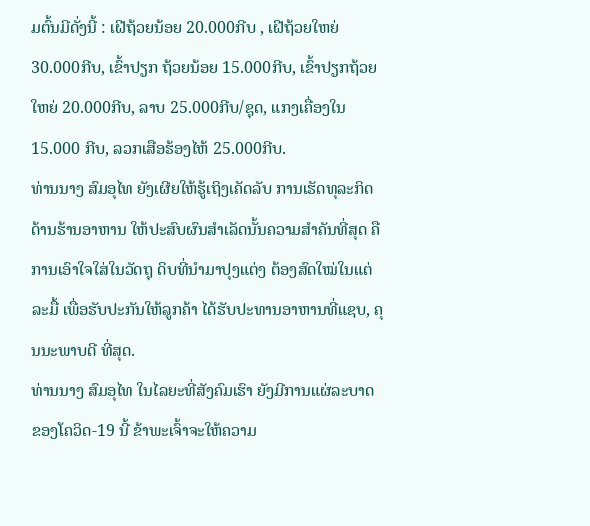ມຕົ້ນມີດັ່ງນີ້ : ເຝີຖ້ວຍນ້ອຍ 20.000ກີບ , ເຝີຖ້ວຍໃຫຍ່ 30.000ກີບ, ເຂົ້າປຽກ ຖ້ວຍນ້ອຍ 15.000ກີບ, ເຂົ້າປຽກຖ້ວຍໃຫຍ່ 20.000ກີບ, ລາບ 25.000ກີບ/ຊຸດ, ແກງເຄື່ອງໃນ 15.000 ກີບ, ລວກເສືອຮ້ອງໄຫ້ 25.000ກີບ.
ທ່ານນາງ ສົມອຸໄທ ຍັງເຜີຍໃຫ້ຮູ້ເຖິງເຄັດລັບ ການເຮັດທຸລະກິດ ດ້ານຮ້ານອາຫານ ໃຫ້ປະສົບຜົນສຳເລັດນັ້ນຄວາມສຳຄັນທີ່ສຸດ ຄືການເອົາໃຈໃສ່ໃນວັດຖຸ ດິບທີ່ນຳມາປຸງແຕ່ງ ຕ້ອງສົດໃໝ່ໃນແຕ່ລະມື້ ເພື່ອຮັບປະກັນໃຫ້ລູກຄ້າ ໄດ້ຮັບປະທານອາຫານທີ່ແຊບ, ຄຸນນະພາບດີ ທີ່ສຸດ.
ທ່ານນາງ ສົມອຸໄທ ໃນໄລຍະທີ່ສັງຄົມເຮົາ ຍັງມີການແຜ່ລະບາດ ຂອງໂຄວິດ-19 ນີ້ ຂ້າພະເຈົ້າຈະໃຫ້ຄວາມ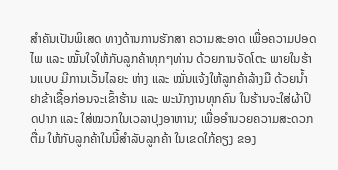ສຳຄັນເປັນພິເສດ ທາງດ້ານການຮັກສາ ຄວາມສະອາດ ເພື່ອຄວາມປອດໄພ ແລະ ໝັ້ນໃຈໃຫ້ກັບລູກຄ້າທຸກໆທ່ານ ດ້ວຍການຈັດໂຕະ ພາຍໃນຮ້ານແບບ ມີການເວັ້ນໄລຍະ ຫ່າງ ແລະ ໝັ່ນແຈ້ງໃຫ້ລູກຄ້າລ້າງມື ດ້ວຍນໍ້າຢາຂ້າເຊື້ອກ່ອນຈະເຂົ້າຮ້ານ ແລະ ພະນັກງານທຸກຄົນ ໃນຮ້ານຈະໃສ່ຜ້າປິດປາກ ແລະ ໃສ່ໝວກໃນເວລາປຸງອາຫານ; ເພື່ອອຳນວຍຄວາມສະດວກຕື່ມ ໃຫ້ກັບລູກຄ້າໃນນີ້ສຳລັບລູກຄ້າ ໃນເຂດໃກ້ຄຽງ ຂອງ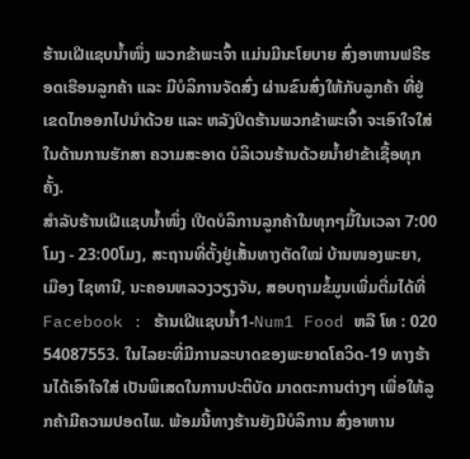ຮ້ານເຝີແຊບນໍ້າໜຶ່ງ ພວກຂ້າພະເຈົ້າ ແມ່ນມີນະໂຍບາຍ ສົ່ງອາຫານຟຣີຮອດເຮືອນລູກຄ້າ ແລະ ມີບໍລິການຈັດສົ່ງ ຜ່ານຂົນສົ່ງໃຫ້ກັບລູກຄ້າ ທີ່ຢູ່ເຂດໄກອອກໄປນຳດ້ວຍ ແລະ ຫລັງປິດຮ້ານພວກຂ້າພະເຈົ້າ ຈະເອົາໃຈໃສ່ໃນດ້ານການຮັກສາ ຄວາມສະອາດ ບໍລິເວນຮ້ານດ້ວຍນໍ້າຢາຂ້າເຊື້ອທຸກຄັ້ງ.
ສຳລັບຮ້ານເຝີແຊບນໍ້າໜຶ່ງ ເປີດບໍລິການລູກຄ້າໃນທຸກໆມື້ໃນເວລາ 7:00ໂມງ - 23:00ໂມງ, ສະຖານທີ່ຕັ້ງຢູ່ເສັ້ນທາງຕັດໃໝ່ ບ້ານໜອງພະຍາ, ເມືອງ ໄຊທານີ, ນະຄອນຫລວງວຽງຈັນ, ສອບຖາມຂໍ້ມູນເພີ່ມຕື່ມໄດ້ທີ່ Facebook : ຮ້ານເຝີແຊບນ້ຳ1-Num1 Food ຫລື ໂທ : 020 54087553. ໃນໄລຍະທີ່ມີການລະບາດຂອງພະຍາດໂຄວິດ-19 ທາງຮ້ານໄດ້ເອົາໃຈໃສ່ ເປັນພິເສດໃນການປະຕິບັດ ມາດຕະການຕ່າງໆ ເພື່ອໃຫ້ລູກຄ້າມີຄວາມປອດໄພ. ພ້ອມນີ້ທາງຮ້ານຍັງມີບໍລິການ ສົ່ງອາຫານ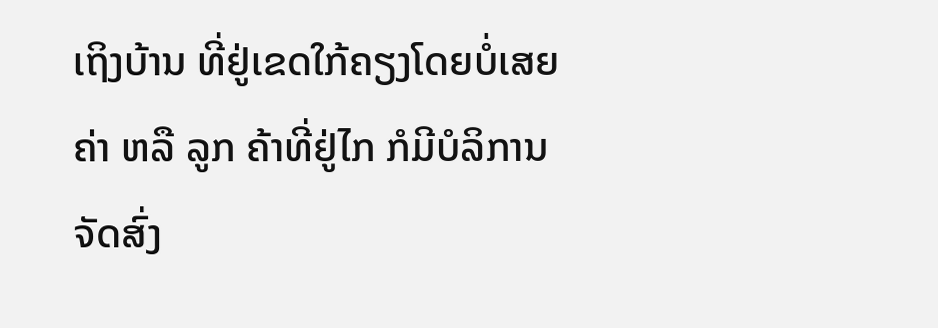ເຖິງບ້ານ ທີ່ຢູ່ເຂດໃກ້ຄຽງໂດຍບໍ່ເສຍຄ່າ ຫລື ລູກ ຄ້າທີ່ຢູ່ໄກ ກໍມີບໍລິການ ຈັດສົ່ງ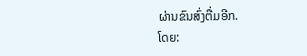ຜ່ານຂົນສົ່ງຕື່ມອີກ.
ໂດຍ: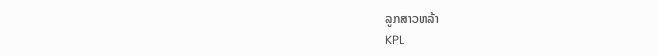ລູກສາວຫລ້າ
KPL